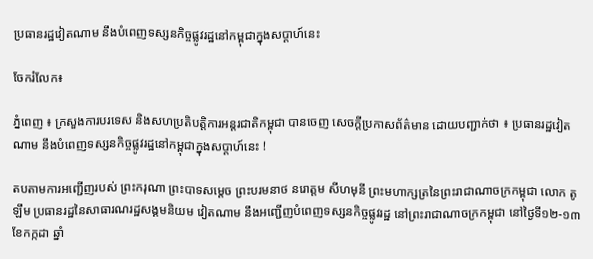ប្រធានរដ្ឋវៀតណាម នឹងបំពេញទស្សនកិច្ចផ្លូវរដ្ឋនៅកម្ពុជាក្នុងសប្តាហ៍នេះ

ចែករំលែក៖

ភ្នំពេញ ៖ ក្រសួងការបរទេស និងសហប្រតិបត្តិការអន្តរជាតិកម្ពុជា បានចេញ សេចក្តីប្រកាសព័ត៌មាន ដោយបញ្ជាក់ថា ៖ ប្រធានរដ្ឋវៀតណាម នឹងបំពេញទស្សនកិច្ចផ្លូវរដ្ឋនៅកម្ពុជាក្នុងសប្តាហ៍នេះ !

តបតាមការអញ្ជើញរបស់ ព្រះករុណា ព្រះបាទសម្តេច ព្រះបរមនាថ នរោត្តម សីហមុនី ព្រះមហាក្សត្រនៃព្រះរាជាណាចក្រកម្ពុជា លោក តូ ឡឹម ប្រធានរដ្ឋនៃសាធារណរដ្ឋសង្គមនិយម វៀតណាម នឹងអញ្ជើញបំពេញទស្សនកិច្ចផ្លូវរដ្ឋ នៅព្រះរាជាណាចក្រកម្ពុជា នៅថ្ងៃទី១២-១៣ ខែកក្កដា ឆ្នាំ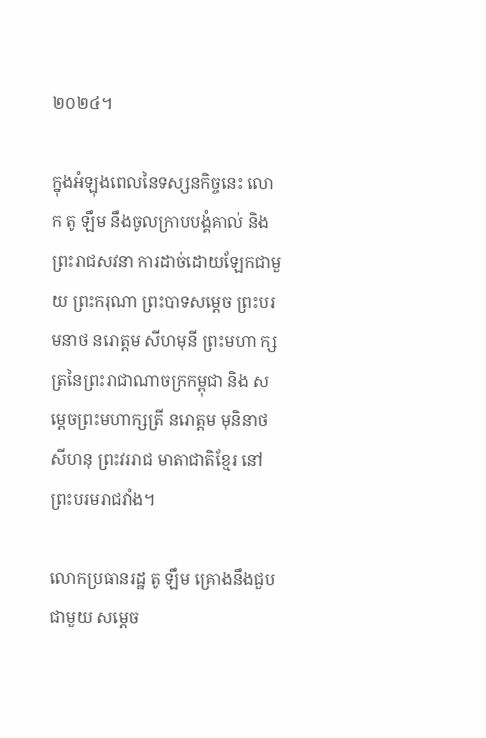២០២៤។

ក្នុងអំឡុងពេលនៃទស្សនកិច្ចនេះ លោក តូ ឡឹម នឹងចូលក្រាបបង្គំគាល់ និងព្រះរាជសវនា ការដាច់ដោយឡែកជាមួយ ព្រះករុណា ព្រះបាទសម្តេច ព្រះបរមនាថ នរោត្តម សីហមុនី ព្រះមហា ក្សត្រនៃព្រះរាជាណាចក្រកម្ពុជា និង សម្តេចព្រះមហាក្សត្រី នរោត្តម មុនិនាថ សីហនុ ព្រះវររាជ មាតាជាតិខ្មែរ នៅព្រះបរមរាជវាំង។

លោកប្រធានរដ្ឋ តូ ឡឹម គ្រោងនឹងជួបជាមួយ សម្តេច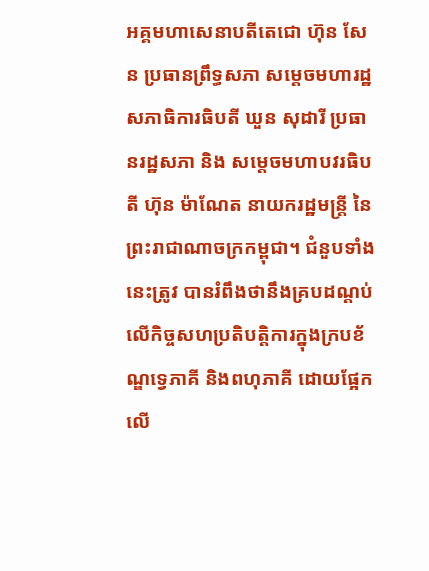អគ្គមហាសេនាបតីតេជោ ហ៊ុន សែន ប្រធានព្រឹទ្ធសភា សម្តេចមហារដ្ឋសភាធិការធិបតី ឃួន សុដារី ប្រធានរដ្ឋសភា និង សម្តេចមហាបវរធិបតី ហ៊ុន ម៉ាណែត នាយករដ្ឋមន្ត្រី នៃព្រះរាជាណាចក្រកម្ពុជា។ ជំនួបទាំងនេះត្រូវ បានរំពឹងថានឹងគ្របដណ្តប់លើកិច្ចសហប្រតិបត្តិការក្នុងក្របខ័ណ្ឌទ្វេភាគី និងពហុភាគី ដោយផ្អែក លើ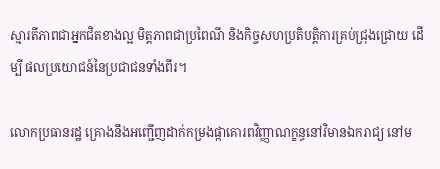ស្មារតីភាពជាអ្នកជិតខាងល្អ មិត្តភាពជាប្រពៃណី និងកិច្ចសហប្រតិបត្តិការគ្រប់ជ្រុងជ្រោយ ដើម្បី ផលប្រយោជន៍នៃប្រជាជនទាំងពីរ។

លោកប្រធានរដ្ឋ គ្រោងនឹងអញ្ជើញដាក់កម្រងផ្កាគោរពវិញ្ញាណក្ខន្ធនៅវិមានឯករាជ្យ នៅម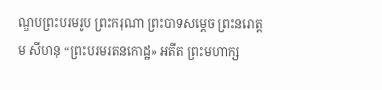ណ្ឌបព្រះបរមរូប ព្រះករុណា ព្រះបាទសម្តេច ព្រះនរោត្តម សីហនុ “ព្រះបរមរតនកោដ្ឋ» អតីត ព្រះមហាក្ស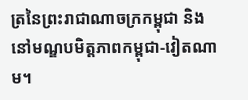ត្រនៃព្រះរាជាណាចក្រកម្ពុជា និងនៅមណ្ឌបមិត្តភាពកម្ពុជា-វៀតណាម។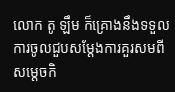លោក តូ ឡឹម ក៏គ្រោងនឹងទទួលការចូលជួបសម្តែងការគួរសមពី សម្តេចកិ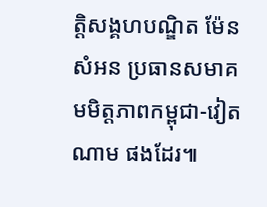ត្តិសង្គហបណ្ឌិត ម៉ែន សំអន ប្រធានសមាគមមិត្តភាពកម្ពុជា-វៀតណាម ផងដែរ៕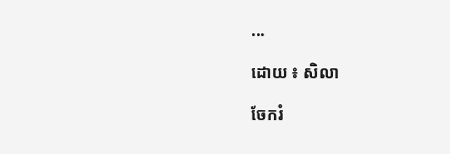...

ដោយ ៖ សិលា

ចែករំ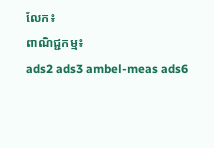លែក៖
ពាណិជ្ជកម្ម៖
ads2 ads3 ambel-meas ads6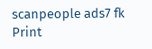scanpeople ads7 fk Print